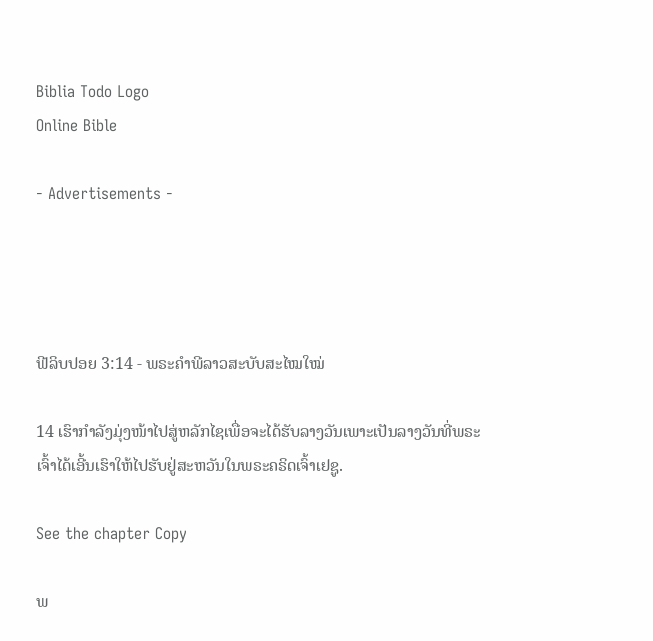Biblia Todo Logo
Online Bible

- Advertisements -




ຟີລິບປອຍ 3:14 - ພຣະຄຳພີລາວສະບັບສະໄໝໃໝ່

14 ເຮົາກຳລັງມຸ່ງໜ້າໄປສູ່ຫລັກໄຊເພື່ອຈະໄດ້ຮັບລາງວັນເພາະເປັນລາງວັນທີ່ພຣະເຈົ້າໄດ້ເອີ້ນເຮົາໃຫ້ໄປຮັບຢູ່ສະຫວັນໃນພຣະຄຣິດເຈົ້າເຢຊູ.

See the chapter Copy

ພ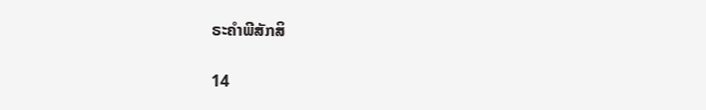ຣະຄຳພີສັກສິ

14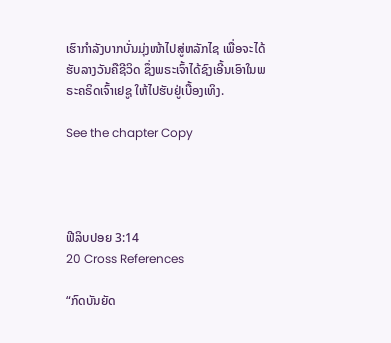ເຮົາກຳລັງບາກບັ່ນມຸ່ງໜ້າໄປສູ່ຫລັກໄຊ ເພື່ອຈະໄດ້ຮັບລາງວັນຄືຊີວິດ ຊຶ່ງພຣະເຈົ້າໄດ້ຊົງເອີ້ນເອົາໃນພຣະຄຣິດເຈົ້າເຢຊູ ໃຫ້ໄປຮັບຢູ່ເບື້ອງເທິງ.

See the chapter Copy




ຟີລິບປອຍ 3:14
20 Cross References

“ກົດບັນຍັດ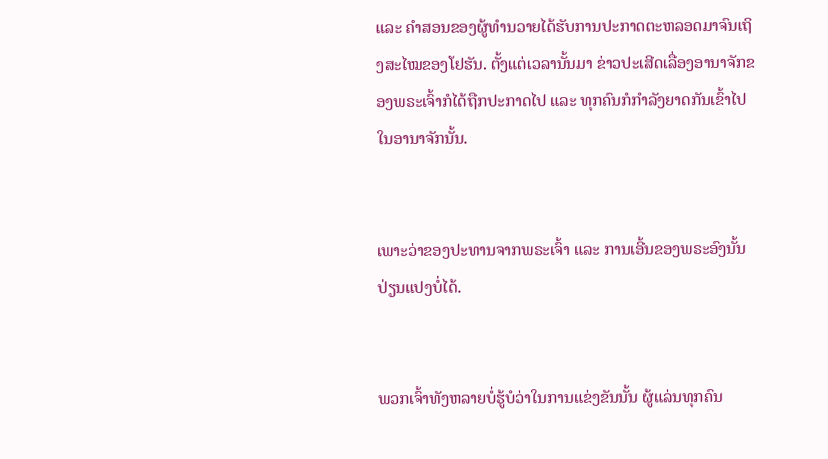ແລະ ຄຳສອນຂອງຜູ້ທຳນວາຍໄດ້ຮັບການປະກາດຕະຫລອດມາຈົນເຖິງສະໄໝຂອງໂຢຮັນ. ຕັ້ງແຕ່ເວລານັ້ນມາ ຂ່າວປະເສີດເລື່ອງອານາຈັກຂອງພຣະເຈົ້າກໍໄດ້ຖືກປະກາດໄປ ແລະ ທຸກຄົນກໍກຳລັງຍາດກັນເຂົ້າໄປໃນອານາຈັກນັ້ນ.


ເພາະວ່າຂອງປະທານຈາກພຣະເຈົ້າ ແລະ ການເອີ້ນຂອງພຣະອົງນັ້ນປ່ຽນແປງບໍ່ໄດ້.


ພວກເຈົ້າທັງຫລາຍບໍ່ຮູ້ບໍວ່າໃນການແຂ່ງຂັນນັ້ນ ຜູ້ແລ່ນທຸກຄົນ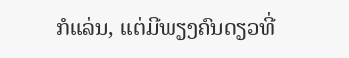ກໍແລ່ນ, ແຕ່ມີພຽງຄົນດຽວທີ່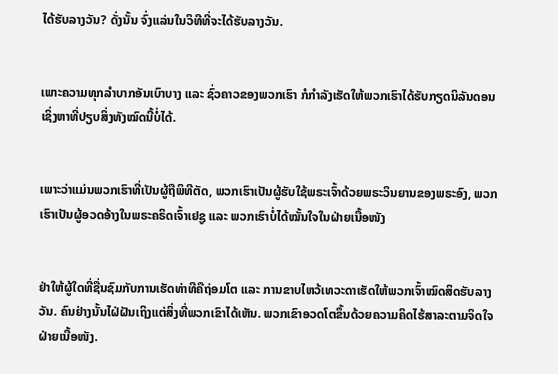ໄດ້ຮັບລາງວັນ? ດັ່ງນັ້ນ ຈົ່ງແລ່ນໃນວິທີທີ່ຈະໄດ້ຮັບລາງວັນ.


ເພາະຄວາມທຸກລຳບາກອັນເບົາບາງ ແລະ ຊົ່ວຄາວຂອງພວກເຮົາ ກໍກຳລັງເຮັດໃຫ້ພວກເຮົາໄດ້ຮັບກຽດນິລັນດອນ ເຊິ່ງຫາທີ່ປຽບສິ່ງທັງໝົດນີ້ບໍ່ໄດ້.


ເພາະວ່າແມ່ນພວກເຮົາທີ່ເປັນຜູ້ຖືພິທີຕັດ, ພວກເຮົາເປັນຜູ້ຮັບໃຊ້ພຣະເຈົ້າດ້ວຍພຣະວິນຍານຂອງພຣະອົງ, ພວກເຮົາເປັນຜູ້ອວດອ້າງໃນພຣະຄຣິດເຈົ້າເຢຊູ ແລະ ພວກເຮົາບໍ່ໄດ້ໝັ້ນໃຈໃນຝ່າຍເນື້ອໜັງ


ຢ່າໃຫ້ຜູ້ໃດທີ່ຊື່ນຊົມກັບການເຮັດທ່າທີຄືຖ່ອມໂຕ ແລະ ການຂາບໄຫວ້ເທວະດາເຮັດໃຫ້ພວກເຈົ້າໝົດສິດຮັບລາງວັນ. ຄົນຢ່າງນັ້ນໄຝ່ຝັນເຖິງແຕ່ສິ່ງທີ່ພວກເຂົາໄດ້ເຫັນ. ພວກເຂົາອວດໂຕຂຶ້ນດ້ວຍຄວາມຄິດໄຮ້ສາລະຕາມຈິດໃຈຝ່າຍເນື້ອໜັງ.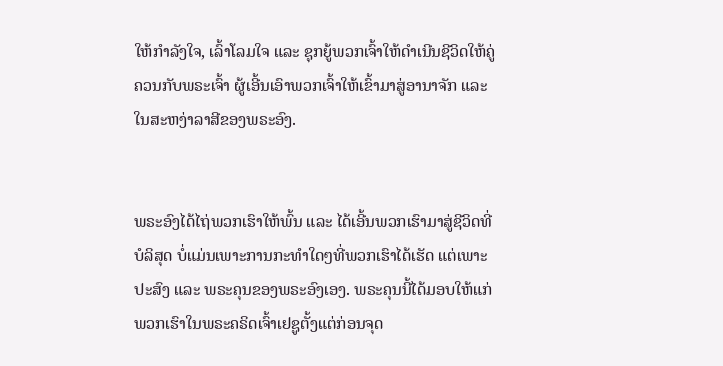ໃຫ້ກຳລັງໃຈ, ເລົ້າໂລມໃຈ ແລະ ຊຸກຍູ້ພວກເຈົ້າໃຫ້ດຳເນີນຊີວິດໃຫ້ຄູ່ຄວນກັບພຣະເຈົ້າ ຜູ້ເອີ້ນເອົາພວກເຈົ້າໃຫ້ເຂົ້າມາສູ່ອານາຈັກ ແລະ ໃນສະຫງ່າລາສີຂອງພຣະອົງ.


ພຣະອົງໄດ້ໄຖ່ພວກເຮົາໃຫ້ພົ້ນ ແລະ ໄດ້ເອີ້ນພວກເຮົາມາສູ່ຊີວິດທີ່ບໍລິສຸດ ບໍ່ແມ່ນເພາະການກະທຳໃດໆທີ່ພວກເຮົາໄດ້ເຮັດ ແຕ່ເພາະປະສົງ ແລະ ພຣະຄຸນຂອງພຣະອົງເອງ. ພຣະຄຸນນີ້ໄດ້ມອບໃຫ້ແກ່ພວກເຮົາໃນພຣະຄຣິດເຈົ້າເຢຊູຕັ້ງແຕ່ກ່ອນຈຸດ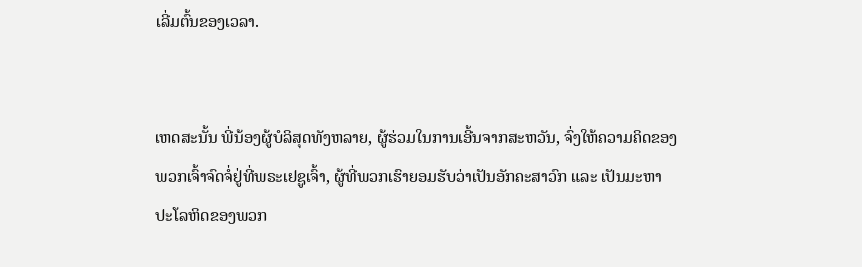ເລີ່ມຕົ້ນຂອງເວລາ.


ເຫດສະນັ້ນ ພີ່ນ້ອງຜູ້ບໍລິສຸດທັງຫລາຍ, ຜູ້ຮ່ວມໃນການເອີ້ນຈາກສະຫວັນ, ຈົ່ງໃຫ້ຄວາມຄິດຂອງພວກເຈົ້າຈົດຈໍ່ຢູ່ທີ່ພຣະເຢຊູເຈົ້າ, ຜູ້ທີ່ພວກເຮົາຍອມຮັບວ່າເປັນອັກຄະສາວົກ ແລະ ເປັນມະຫາປະໂລຫິດຂອງພວກ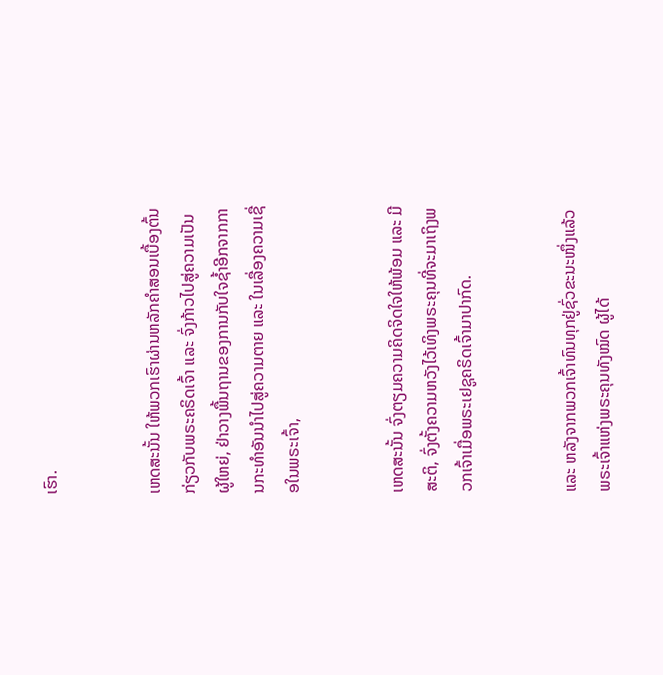ເຮົາ.


ເຫດສະນັ້ນ ໃຫ້ພວກເຮົາຜ່ານຫລັກຄຳສອນເບື້ອງຕົ້ນກ່ຽວກັບພຣະຄຣິດເຈົ້າ ແລະ ຈົ່ງກ້າວໄປສູ່ຄວາມເປັນຜູ້ໃຫຍ່, ຢ່າວາງພື້ນຖານຂອງການກັບໃຈຊ້ຳອີກຈາກການກະທຳອັນນຳໄປສູ່ຄວາມຕາຍ ແລະ ໃນເລື່ອງຄວາມເຊື່ອໃນພຣະເຈົ້າ,


ເຫດສະນັ້ນ ຈົ່ງຕຽມຄວາມຄິດຈິດໃຈໃຫ້ພ້ອມ ແລະ ມີສະຕິ, ຈົ່ງຕັ້ງຄວາມຫວັງໄວ້ເທິງພຣະຄຸນທີ່ຈະມາເຖິງພວກເຈົ້າເມື່ອພຣະເຢຊູຄຣິດເຈົ້າມາປາກົດ.


ແລະ ຫລັງຈາກພວກເຈົ້າທົນທຸກຢູ່ຊົ່ວຂະນະໜຶ່ງແລ້ວ ພຣະເຈົ້າແຫ່ງພຣະຄຸນທັງໝົດ ຜູ້ໄດ້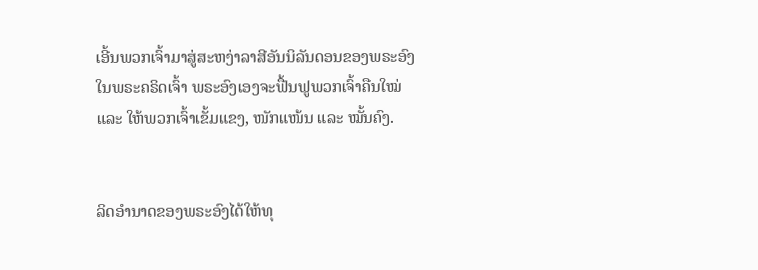ເອີ້ນພວກເຈົ້າມາສູ່ສະຫງ່າລາສີອັນນິລັນດອນຂອງພຣະອົງໃນພຣະຄຣິດເຈົ້າ ພຣະອົງເອງຈະຟື້ນຟູພວກເຈົ້າຄືນໃໝ່ ແລະ ໃຫ້ພວກເຈົ້າເຂັ້ມແຂງ, ໜັກແໜ້ນ ແລະ ໝັ້ນຄົງ.


ລິດອຳນາດຂອງພຣະອົງໄດ້ໃຫ້ທຸ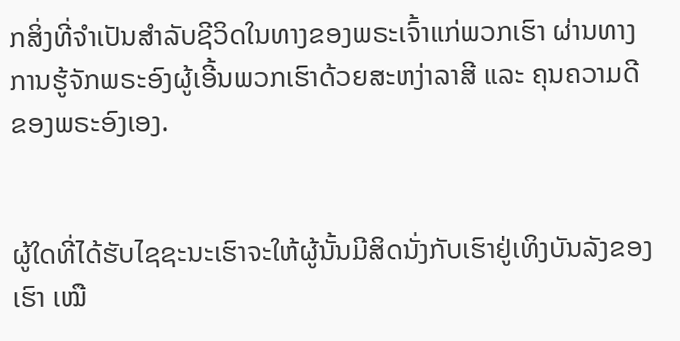ກສິ່ງທີ່ຈຳເປັນສຳລັບຊີວິດໃນທາງຂອງພຣະເຈົ້າແກ່ພວກເຮົາ ຜ່ານທາງການຮູ້ຈັກພຣະອົງຜູ້ເອີ້ນພວກເຮົາດ້ວຍສະຫງ່າລາສີ ແລະ ຄຸນຄວາມດີຂອງພຣະອົງເອງ.


ຜູ້ໃດທີ່ໄດ້ຮັບໄຊຊະນະເຮົາຈະໃຫ້ຜູ້ນັ້ນມີສິດນັ່ງກັບເຮົາຢູ່ເທິງບັນລັງຂອງເຮົາ ເໝື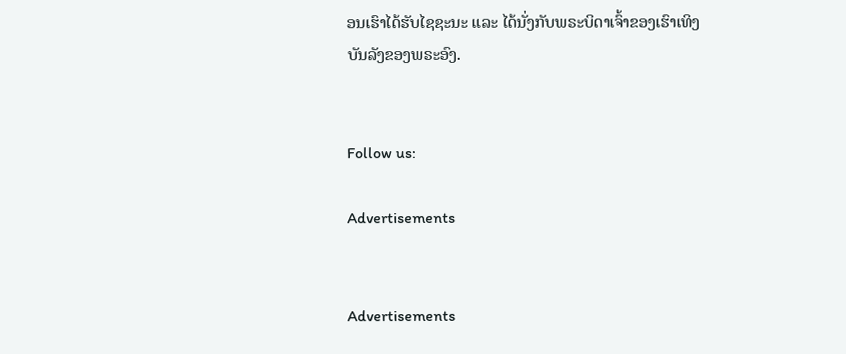ອນເຮົາໄດ້ຮັບໄຊຊະນະ ແລະ ໄດ້ນັ່ງກັບພຣະບິດາເຈົ້າຂອງເຮົາເທິງບັນລັງຂອງພຣະອົງ.


Follow us:

Advertisements


Advertisements